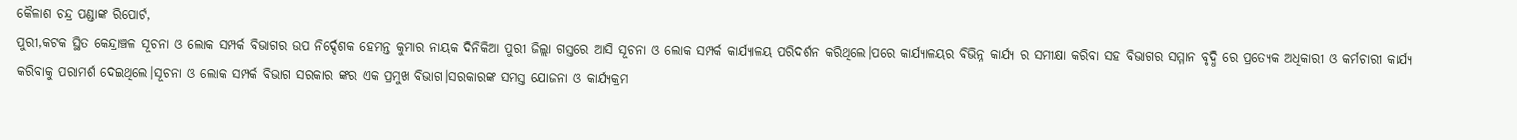କୈଳାଶ ଚନ୍ଦ୍ର ପଣ୍ଡାଙ୍କ ରିପୋର୍ଟ,
ପୁରୀ,କଟକ ସ୍ଥିତ କେନ୍ଦ୍ରାଞ୍ଚଳ ସୂଚନା ଓ ଲୋକ ସମ୍ପର୍କ ବିଭାଗର ଉପ ନିର୍ଦ୍ଦେଶକ ହେମନ୍ତ କୁମାର ନାୟକ ଦିନିକିଆ ପୁରୀ ଜିଲ୍ଲା ଗସ୍ତରେ ଆସି ସୂଚନା ଓ ଲୋକ ସମ୍ପର୍କ କାର୍ଯ୍ୟାଳୟ ପରିଦର୍ଶନ କରିଥିଲେ।ପରେ କାର୍ଯ୍ୟାଳୟର ବିଭିନ୍ନ କାର୍ଯ୍ୟ ର ସମୀକ୍ଷା କରିବା ସହ ବିଭାଗର ସମ୍ମାନ ବୃଦ୍ଧି ରେ ପ୍ରତ୍ୟେକ ଅଧିକାରୀ ଓ କର୍ମଚାରୀ କାର୍ଯ୍ୟ କରିବାକୁ ପରାମର୍ଶ ଦେଇଥିଲେ।ସୂଚନା ଓ ଲୋକ ସମ୍ପର୍କ ବିଭାଗ ସରକାର ଙ୍କର ଏକ ପ୍ରମୁଖ ବିଭାଗ।ସରକାରଙ୍କ ସମସ୍ତ ଯୋଜନା ଓ କାର୍ଯ୍ୟକ୍ରମ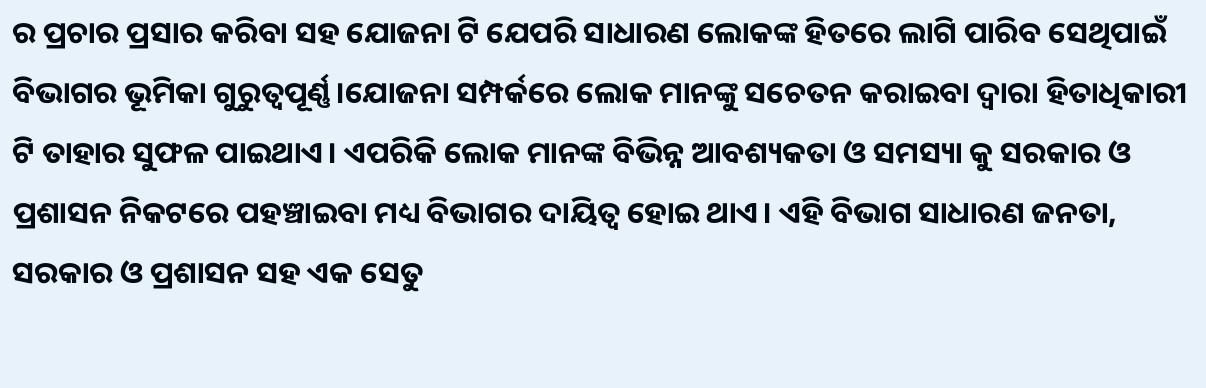ର ପ୍ରଚାର ପ୍ରସାର କରିବା ସହ ଯୋଜନା ଟି ଯେପରି ସାଧାରଣ ଲୋକଙ୍କ ହିତରେ ଲାଗି ପାରିବ ସେଥିପାଇଁ ବିଭାଗର ଭୂମିକା ଗୁରୁତ୍ୱପୂର୍ଣ୍ଣ।ଯୋଜନା ସମ୍ପର୍କରେ ଲୋକ ମାନଙ୍କୁ ସଚେତନ କରାଇବା ଦ୍ଵାରା ହିତାଧିକାରୀ ଟି ତାହାର ସୁଫଳ ପାଇଥାଏ। ଏପରିକି ଲୋକ ମାନଙ୍କ ବିଭିନ୍ନ ଆବଶ୍ୟକତା ଓ ସମସ୍ୟା କୁ ସରକାର ଓ ପ୍ରଶାସନ ନିକଟରେ ପହଞ୍ଚାଇବା ମଧ୍ୟ ବିଭାଗର ଦାୟିତ୍ୱ ହୋଇ ଥାଏ। ଏହି ବିଭାଗ ସାଧାରଣ ଜନତା, ସରକାର ଓ ପ୍ରଶାସନ ସହ ଏକ ସେତୁ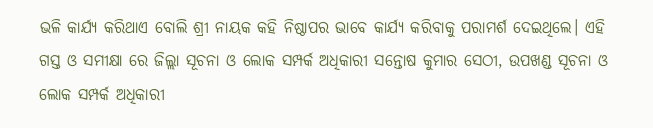ଭଳି କାର୍ଯ୍ୟ କରିଥାଏ ବୋଲି ଶ୍ରୀ ନାୟକ କହି ନିଷ୍ଠାପର ଭାବେ କାର୍ଯ୍ୟ କରିବାକୁ ପରାମର୍ଶ ଦେଇଥିଲେ। ଏହି ଗସ୍ତ ଓ ସମୀକ୍ଷା ରେ ଜିଲ୍ଲା ସୂଚନା ଓ ଲୋକ ସମ୍ପର୍କ ଅଧିକାରୀ ସନ୍ତୋଷ କୁମାର ସେଠୀ, ଉପଖଣ୍ଡ ସୂଚନା ଓ ଲୋକ ସମ୍ପର୍କ ଅଧିକାରୀ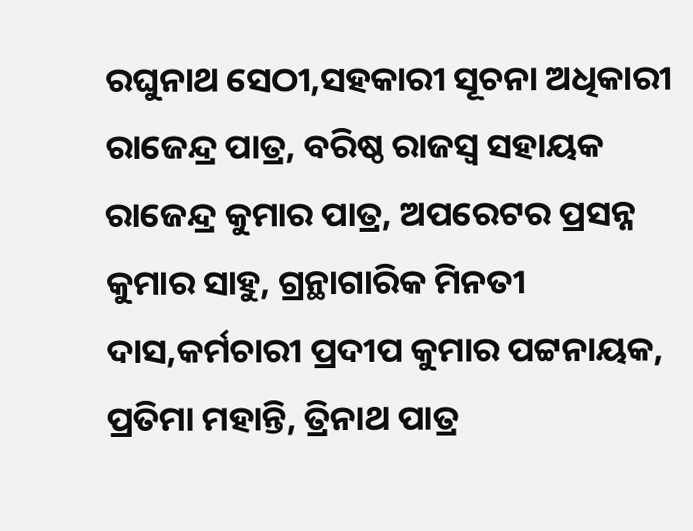ରଘୁନାଥ ସେଠୀ,ସହକାରୀ ସୂଚନା ଅଧିକାରୀ ରାଜେନ୍ଦ୍ର ପାତ୍ର, ବରିଷ୍ଠ ରାଜସ୍ୱ ସହାୟକ ରାଜେନ୍ଦ୍ର କୁମାର ପାତ୍ର, ଅପରେଟର ପ୍ରସନ୍ନ କୁମାର ସାହୁ, ଗ୍ରନ୍ଥାଗାରିକ ମିନତୀ ଦାସ,କର୍ମଚାରୀ ପ୍ରଦୀପ କୁମାର ପଟ୍ଟନାୟକ, ପ୍ରତିମା ମହାନ୍ତି, ତ୍ରିନାଥ ପାତ୍ର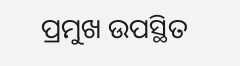ପ୍ରମୁଖ ଉପସ୍ଥିତ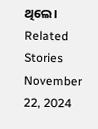ଥିଲେ।
Related Stories
November 22, 2024